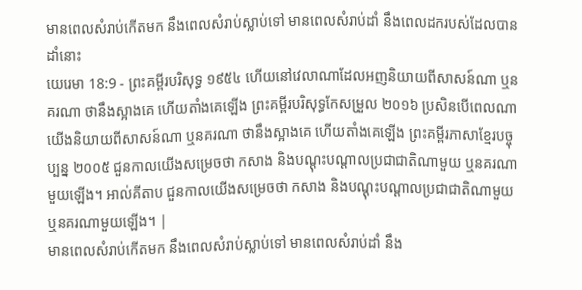មានពេលសំរាប់កើតមក នឹងពេលសំរាប់ស្លាប់ទៅ មានពេលសំរាប់ដាំ នឹងពេលដករបស់ដែលបានដាំនោះ
យេរេមា 18:9 - ព្រះគម្ពីរបរិសុទ្ធ ១៩៥៤ ហើយនៅវេលាណាដែលអញនិយាយពីសាសន៍ណា ឬនគរណា ថានឹងស្អាងគេ ហើយតាំងគេឡើង ព្រះគម្ពីរបរិសុទ្ធកែសម្រួល ២០១៦ ប្រសិនបើពេលណាយើងនិយាយពីសាសន៍ណា ឬនគរណា ថានឹងស្អាងគេ ហើយតាំងគេឡើង ព្រះគម្ពីរភាសាខ្មែរបច្ចុប្បន្ន ២០០៥ ជួនកាលយើងសម្រេចថា កសាង និងបណ្ដុះបណ្ដាលប្រជាជាតិណាមួយ ឬនគរណាមួយឡើង។ អាល់គីតាប ជួនកាលយើងសម្រេចថា កសាង និងបណ្ដុះបណ្ដាលប្រជាជាតិណាមួយ ឬនគរណាមួយឡើង។ |
មានពេលសំរាប់កើតមក នឹងពេលសំរាប់ស្លាប់ទៅ មានពេលសំរាប់ដាំ នឹង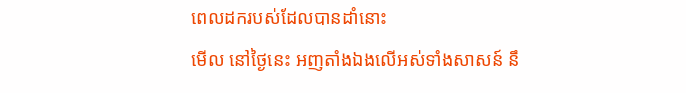ពេលដករបស់ដែលបានដាំនោះ
មើល នៅថ្ងៃនេះ អញតាំងឯងលើអស់ទាំងសាសន៍ នឹ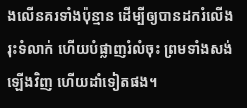ងលើនគរទាំងប៉ុន្មាន ដើម្បីឲ្យបានដករំលើង រុះទំលាក់ ហើយបំផ្លាញរំលំចុះ ព្រមទាំងសង់ឡើងវិញ ហើយដាំទៀតផង។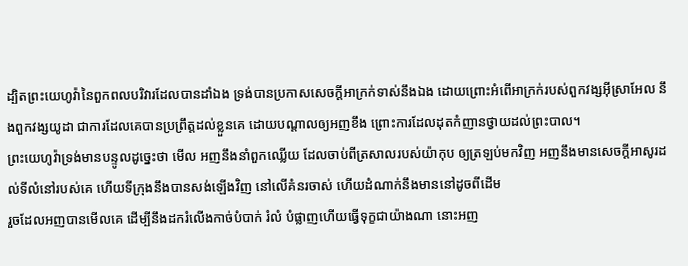ដ្បិតព្រះយេហូវ៉ានៃពួកពលបរិវារដែលបានដាំឯង ទ្រង់បានប្រកាសសេចក្ដីអាក្រក់ទាស់នឹងឯង ដោយព្រោះអំពើអាក្រក់របស់ពួកវង្សអ៊ីស្រាអែល នឹងពួកវង្សយូដា ជាការដែលគេបានប្រព្រឹត្តដល់ខ្លួនគេ ដោយបណ្តាលឲ្យអញខឹង ព្រោះការដែលដុតកំញានថ្វាយដល់ព្រះបាល។
ព្រះយេហូវ៉ាទ្រង់មានបន្ទូលដូច្នេះថា មើល អញនឹងនាំពួកឈ្លើយ ដែលចាប់ពីត្រសាលរបស់យ៉ាកុប ឲ្យត្រឡប់មកវិញ អញនឹងមានសេចក្ដីអាសូរដល់ទីលំនៅរបស់គេ ហើយទីក្រុងនឹងបានសង់ឡើងវិញ នៅលើគំនរចាស់ ហើយដំណាក់នឹងមាននៅដូចពីដើម
រួចដែលអញបានមើលគេ ដើម្បីនឹងដករំលើងកាច់បំបាក់ រំលំ បំផ្លាញហើយធ្វើទុក្ខជាយ៉ាងណា នោះអញ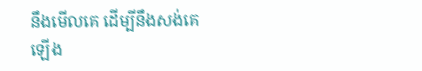នឹងមើលគេ ដើម្បីនឹងសង់គេឡើង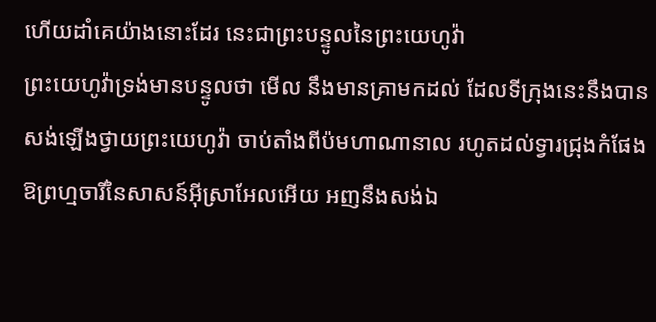ហើយដាំគេយ៉ាងនោះដែរ នេះជាព្រះបន្ទូលនៃព្រះយេហូវ៉ា
ព្រះយេហូវ៉ាទ្រង់មានបន្ទូលថា មើល នឹងមានគ្រាមកដល់ ដែលទីក្រុងនេះនឹងបានសង់ឡើងថ្វាយព្រះយេហូវ៉ា ចាប់តាំងពីប៉មហាណានាល រហូតដល់ទ្វារជ្រុងកំផែង
ឱព្រហ្មចារីនៃសាសន៍អ៊ីស្រាអែលអើយ អញនឹងសង់ឯ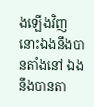ងឡើងវិញ នោះឯងនឹងបានតាំងនៅ ឯងនឹងបានតា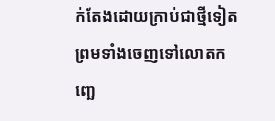ក់តែងដោយក្រាប់ជាថ្មីទៀត ព្រមទាំងចេញទៅលោតកញ្ឆេ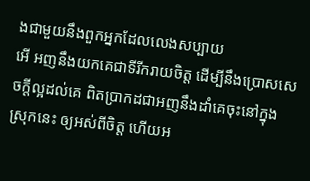ងជាមួយនឹងពួកអ្នកដែលលេងសប្បាយ
អើ អញនឹងយកគេជាទីរីករាយចិត្ត ដើម្បីនឹងប្រោសសេចក្ដីល្អដល់គេ ពិតប្រាកដជាអញនឹងដាំគេចុះនៅក្នុងស្រុកនេះ ឲ្យអស់ពីចិត្ត ហើយអ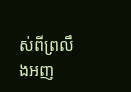ស់ពីព្រលឹងអញ